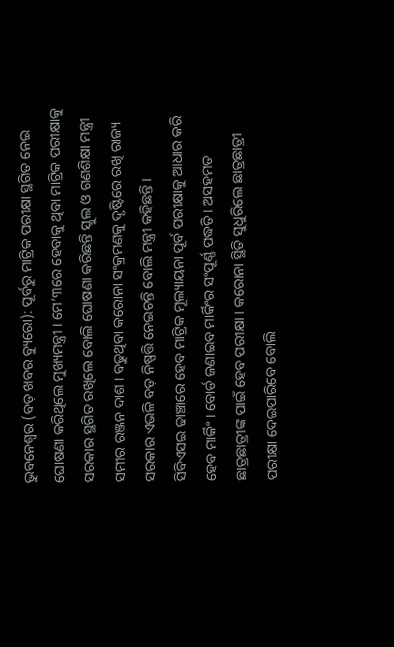ଭୁବନେଶ୍ୱର (ବଡ଼ ଖବର ବ୍ୟୁରୋ): ପୂର୍ବରୁ ମାଟ୍ରିକ ପରୀକ୍ଷା ସ୍ଥଗିତ ନେଇ ଘୋଷଣା କରିଥିଲେ ମୁଖ୍ୟମନ୍ତ୍ରୀ । ମେ’୩ରେ ହେବାକୁ ଥିବା ମାଟ୍ରିକ ପରୀକ୍ଷାକୁ ସରକାର ସ୍ଥଗିତ ରଖିଲେ ବୋଲି ଘୋଷଣା କରିଛନ୍ତି ସ୍କୁଲ ଓ ଗଣଶିକ୍ଷା ମନ୍ତ୍ରୀ ସମୀର ରଞ୍ଜନ ଦାଶ । ବଢୁଥିବା କରୋନା ସଂକ୍ରମଣକୁ ଦୃଷ୍ଟିରେ ରଖି ରାଜ୍ୟ ସରକାର ଏଭଳି ବଡ଼ ନିଷ୍ପତ୍ତି ନେଇଚନ୍ତି ବୋଲି ମନ୍ତ୍ରୀ କହିଛନ୍ତି ।
ସିବିଏସଇ ଢାଞ୍ଚାରେ ହେବ ମାଟ୍ରିକ ମୂଲ୍ୟାୟନା ପୂର୍ବ ପରୀକ୍ଷାକୁ ଆଧାର କରି ହେବ ମାର୍କିଂ । ବୋର୍ଡ ଜଣାଇବ ମାର୍କିଂର ସଂପୂର୍ଣ୍ଣ ପଦ୍ଧତି । ଅସହମତ ଛାତ୍ରଛାତ୍ରୀଙ୍କ ପାଇଁ ହେବ ପରୀକ୍ଷା । କରୋନା ସ୍ଥିତି ସୁଧୁରିଲେ ଛାତ୍ରଛାତ୍ରୀ ପରୀକ୍ଷା ଦେଇପାରିବେ ବୋଲି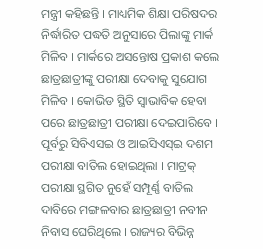ମନ୍ତ୍ରୀ କହିଛନ୍ତି । ମାଧ୍ୟମିକ ଶିକ୍ଷା ପରିଷଦର ନିର୍ଦ୍ଧାରିତ ପଦ୍ଧତି ଅନୁସାରେ ପିଲାଙ୍କୁ ମାର୍କ ମିଳିବ । ମାର୍କରେ ଅସନ୍ତୋଷ ପ୍ରକାଶ କଲେ ଛାତ୍ରଛାତ୍ରୀଙ୍କୁ ପରୀକ୍ଷା ଦେବାକୁ ସୁଯୋଗ ମିଳିବ । କୋଭିଡ ସ୍ଥିତି ସ୍ୱାଭାବିକ ହେବା ପରେ ଛାତ୍ରଛାତ୍ରୀ ପରୀକ୍ଷା ଦେଇପାରିବେ ।
ପୂର୍ବରୁ ସିବିଏସଇ ଓ ଆଇସିଏସ୍ଇ ଦଶମ ପରୀକ୍ଷା ବାତିଲ ହୋଇଥିଲା । ମାଟ୍ରକ୍ ପରୀକ୍ଷା ସ୍ଥଗିତ ନୁହେଁ ସମ୍ପୂର୍ଣ୍ଣ ବାତିଲ ଦାବିରେ ମଙ୍ଗଳବାର ଛାତ୍ରଛାତ୍ରୀ ନବୀନ ନିବାସ ଘେରିଥିଲେ । ରାଜ୍ୟର ବିଭିନ୍ନ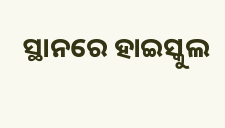ସ୍ଥାନରେ ହାଇସ୍କୁଲ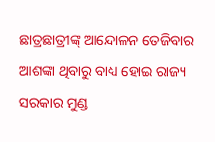ଛାତ୍ରଛାତ୍ରୀଙ୍କ୍ ଆନ୍ଦୋଳନ ତେଜିବାର ଆଶଙ୍କା ଥିବାରୁ ବାଧ୍ୟ ହୋଇ ରାଜ୍ୟ ସରକାର ମୁଣ୍ଡ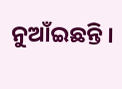ନୁଆଁଇଛନ୍ତି ।